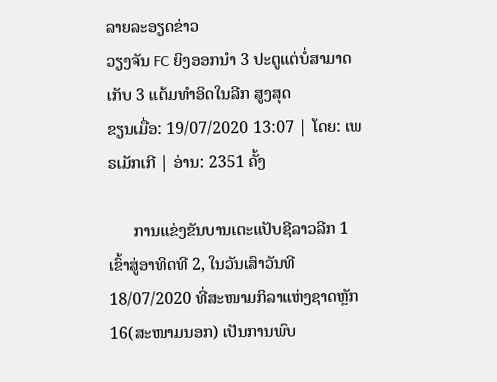ລາຍລະອຽດຂ່າວ
ວຽງຈັນ FC ຍິງອອກນຳ 3 ປະຕູແຕ່ບໍ່ສາມາດເກັບ 3 ແຕ້ມທຳອິດໃນລີກ ສູງສຸດ
ຂຽນເມື່ອ: 19/07/2020 13:07 | ໂດຍ: ເພຣເມັກເກີ | ອ່ານ: 2351 ຄັ້ງ

      ການແຂ່ງຂັນບານເຕະແປັບຊີລາວລີກ 1 ເຂົ້າສູ່ອາທິດທີ 2, ໃນວັນເສົາວັນທີ 18/07/2020 ທີ່ສະໜາມກິລາແຫ່ງຊາດຫຼັກ 16(ສະໜາມນອກ) ເປັນການພົບ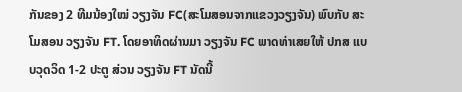ກັນຂອງ 2 ທີມນ້ອງໃໝ່ ວຽງຈັນ FC(ສະໂມສອນຈາກແຂວງວຽງຈັນ) ພົບກັບ ສະໂມສອນ ວຽງຈັນ FT. ໂດຍອາທິດຜ່ານມາ ວຽງຈັນ FC ພາດທ່າເສຍໃຫ້ ປກສ ແບບວຸດວິດ 1-2 ປະຕູ ສ່ວນ ວຽງຈັນ FT ນັດນີ້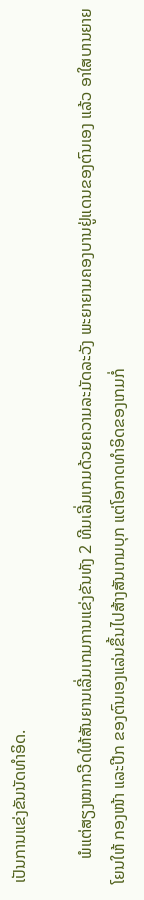ເປັນການແຂ່ງຂັນນັດທຳອິດ.

      ພໍແຕ່ສຽງໝາກວີດໃຫ້ສັນຍານເລີ່ມເກມການແຂ່ງຂັນທັງ 2 ທີມເລີ່ມເກມດ້ວຍຄວາມລະມັດລະວັງ ພະຍາຍາມຄອງບານຢູ່ແດນຂອງຕົນເອງ ແລ້ວ ອາໃສບານຍາຍໂຍນໃຫ້ ກອງໜ້າ ແລະປີກ ຂອງຕົນເອງແລ່ນຂຶ້ນໄປສ້າງສັນເກມບຸກ ແຕ່ໂອກາດທຳອິດຂອງເກມກໍ່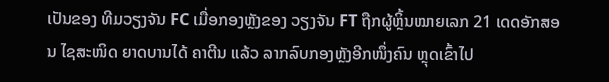ເປັນຂອງ ທີມວຽງຈັນ FC ເມື່ອກອງຫຼັງຂອງ ວຽງຈັນ FT ຖືກຜູ້ຫຼິ້ນໝາຍເລກ 21 ເດດອັກສອນ ໄຊສະໜິດ ຍາດບານໄດ້ ຄາຕີນ ແລ້ວ ລາກລົບກອງຫຼັງອີກໜຶ່ງຄົນ ຫຼຸດເຂົ້າໄປ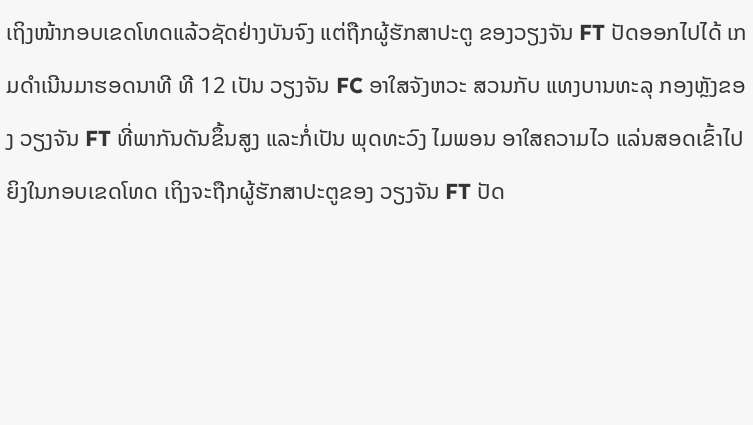ເຖິງໜ້າກອບເຂດໂທດແລ້ວຊັດຢ່າງບັນຈົງ ແຕ່ຖືກຜູ້ຮັກສາປະຕູ ຂອງວຽງຈັນ FT ປັດອອກໄປໄດ້ ເກມດຳເນີນມາຮອດນາທີ ທີ 12 ເປັນ ວຽງຈັນ FC ອາໃສຈັງຫວະ ສວນກັບ ແທງບານທະລຸ ກອງຫຼັງຂອງ ວຽງຈັນ FT ທີ່ພາກັນດັນຂຶ້ນສູງ ແລະກໍ່ເປັນ ພຸດທະວົງ ໄມພອນ ອາໃສຄວາມໄວ ແລ່ນສອດເຂົ້າໄປຍິງໃນກອບເຂດໂທດ ເຖິງຈະຖືກຜູ້ຮັກສາປະຕູຂອງ ວຽງຈັນ FT ປັດ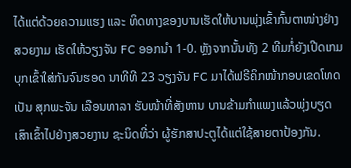ໄດ້ແຕ່ດ້ວຍຄວາມແຮງ ແລະ ທິດທາງຂອງບານເຮັດໃຫ້ບານພຸ່ງເຂົ້າກົ້ນຕາໜ່າງຢ່າງສວຍງາມ ເຮັດໃຫ້ວຽງຈັນ FC ອອກນຳ 1-0. ຫຼັງຈາກນັ້ນທັງ 2 ທີມກໍ່ຍັງເປີດເກມບຸກເຂົ້າໃສ່ກັນຈົນຮອດ ນາທີທີ 23 ວຽງຈັນ FC ມາໄດ້ຟຣີຄິກໜ້າກອບເຂດໂທດ ເປັນ ສຸກພະຈັນ ເລືອນທາລາ ຮັບໜ້າທີ່ສັງຫານ ບານຂ້າມກຳແພງແລ້ວພຸ່ງບຽດເສົາເຂົ້າໄປຢ່າງສວຍງານ ຊະນິດທີ່ວ່າ ຜູ້ຮັກສາປະຕູໄດ້ແຕ່ໃຊ້ສາຍຕາປ້ອງກັນ.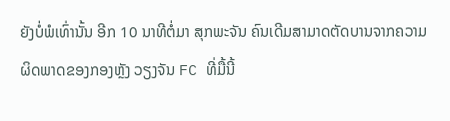ຍັງບໍ່ພໍເທົ່ານັ້ນ ອີກ 10 ນາທີຕໍ່ມາ ສຸກພະຈັນ ຄົນເດີມສາມາດຕັດບານຈາກຄວາມຜິດພາດຂອງກອງຫຼັງ ວຽງຈັນ FC ທີ່ມື້ນີ້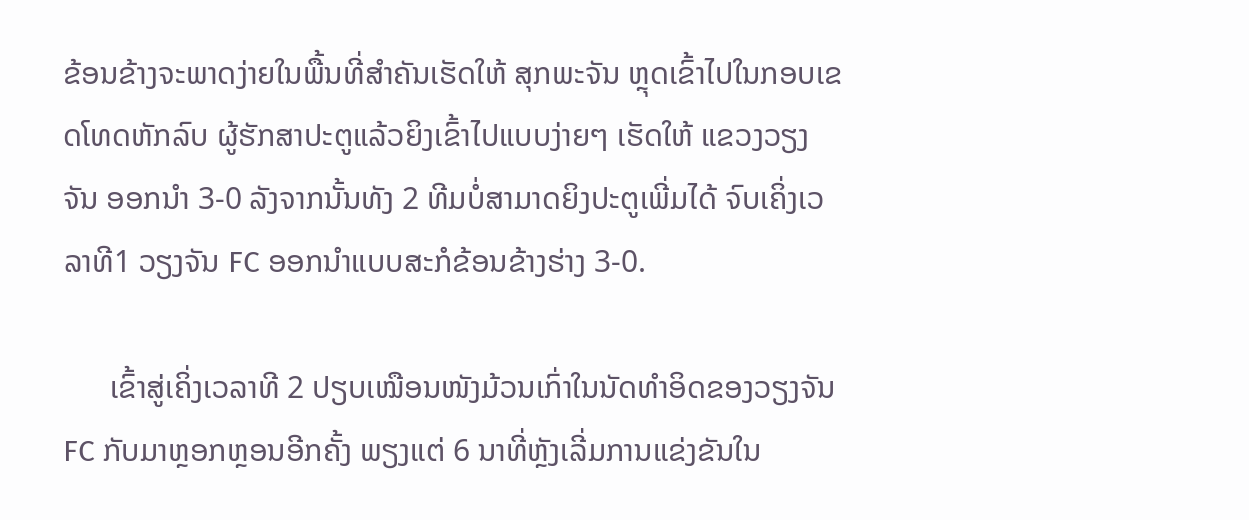ຂ້ອນຂ້າງຈະພາດງ່າຍໃນພື້ນທີ່ສຳຄັນເຮັດໃຫ້ ສຸກພະຈັນ ຫຼຸດເຂົ້າໄປໃນກອບເຂດໂທດຫັກລົບ ຜູ້ຮັກສາປະຕູແລ້ວຍິງເຂົ້າໄປແບບງ່າຍໆ ເຮັດໃຫ້ ແຂວງວຽງຈັນ ອອກນຳ 3-0 ລັງຈາກນັ້ນທັງ 2 ທີມບໍ່ສາມາດຍິງປະຕູເພີ່ມໄດ້ ຈົບເຄິ່ງເວລາທີ1 ວຽງຈັນ FC ອອກນຳແບບສະກໍຂ້ອນຂ້າງຮ່າງ 3-0.

      ເຂົ້າສູ່ເຄິ່ງເວລາທີ 2 ປຽບເໝືອນໜັງມ້ວນເກົ່າໃນນັດທຳອິດຂອງວຽງຈັນ FC ກັບມາຫຼອກຫຼອນອີກຄັ້ງ ພຽງແຕ່ 6 ນາທີ່ຫຼັງເລີ່ມການແຂ່ງຂັນໃນ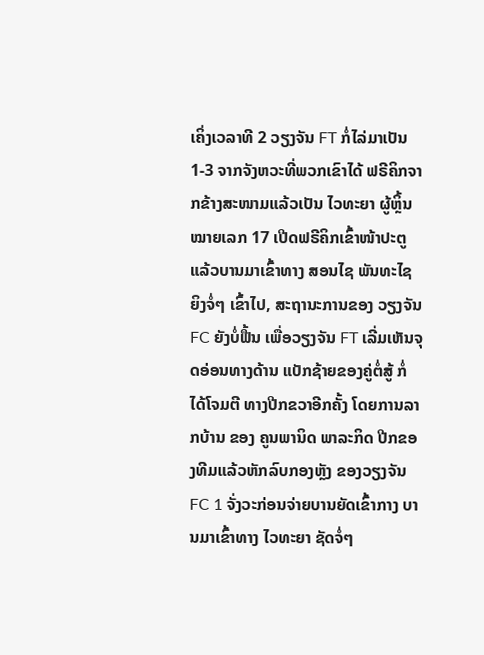ເຄິ່ງເວລາທີ 2 ວຽງຈັນ FT ກໍ່ໄລ່ມາເປັນ 1-3 ຈາກຈັງຫວະທີ່ພວກເຂົາໄດ້ ຟຣີຄິກຈາກຂ້າງສະໜາມແລ້ວເປັນ ໄວທະຍາ ຜູ້ຫຼິ້ນໝາຍເລກ 17 ເປີດຟຣີຄິກເຂົ້າໜ້າປະຕູແລ້ວບານມາເຂົ້າທາງ ສອນໄຊ ພັນທະໄຊ ຍິງຈໍ່ໆ ເຂົ້າໄປ, ສະຖານະການຂອງ ວຽງຈັນ FC ຍັງບໍ່ຟື້ນ ເພື່ອວຽງຈັນ FT ເລີ່ມເຫັນຈຸດອ່ອນທາງດ້ານ ແບັກຊ້າຍຂອງຄູ່ຕໍ່ສູ້ ກໍ່ໄດ້ໂຈມຕີ ທາງປີກຂວາອີກຄັ້ງ ໂດຍການລາກບ້ານ ຂອງ ຄູນພານິດ ພາລະກິດ ປີກຂອງທີມແລ້ວຫັກລົບກອງຫຼັງ ຂອງວຽງຈັນ FC 1 ຈັ່ງວະກ່ອນຈ່າຍບານຍັດເຂົ້າກາງ ບານມາເຂົ້າທາງ ໄວທະຍາ ຊັດຈໍ່ໆ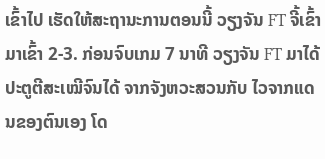ເຂົ້າໄປ ເຮັດໃຫ້ສະຖານະການຕອນນີ້ ວຽງຈັນ FT ຈີ້ເຂົ້າມາເຂົ້າ 2-3. ກ່ອນຈົບເກມ 7 ນາທີ ວຽງຈັນ FT ມາໄດ້ ປະຕູຕີສະເໝີຈົນໄດ້ ຈາກຈັງຫວະສວນກັບ ໄວຈາກແດນຂອງຕົນເອງ ໂດ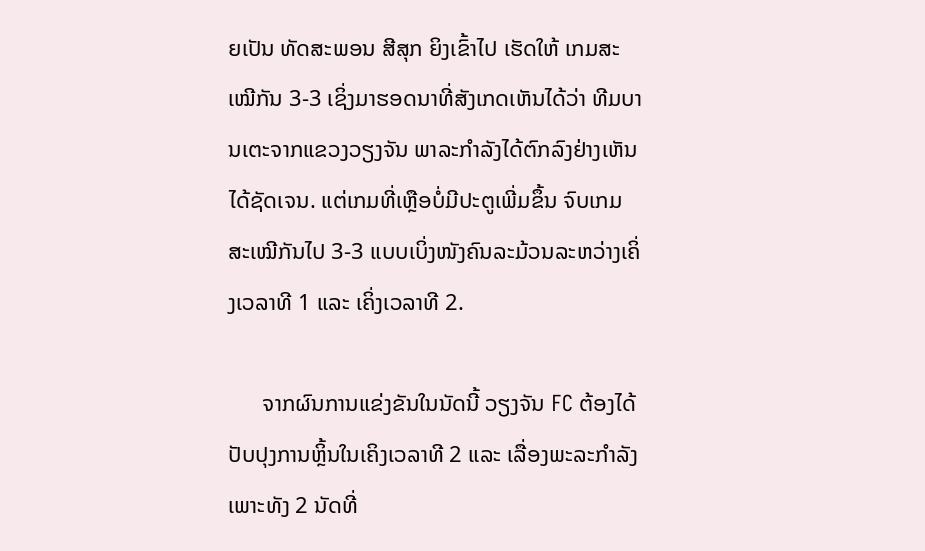ຍເປັນ ທັດສະພອນ ສີສຸກ ຍິງເຂົ້າໄປ ເຮັດໃຫ້ ເກມສະເໝີກັນ 3-3 ເຊິ່ງມາຮອດນາທີ່ສັງເກດເຫັນໄດ້ວ່າ ທີມບານເຕະຈາກແຂວງວຽງຈັນ ພາລະກຳລັງໄດ້ຕົກລົງຢ່າງເຫັນໄດ້ຊັດເຈນ. ແຕ່ເກມທີ່ເຫຼືອບໍ່ມີປະຕູເພີ່ມຂຶ້ນ ຈົບເກມສະເໝີກັນໄປ 3-3 ແບບເບິ່ງໜັງຄົນລະມ້ວນລະຫວ່າງເຄິ່ງເວລາທີ 1 ແລະ ເຄິ່ງເວລາທີ 2.

      ຈາກຜົນການແຂ່ງຂັນໃນນັດນີ້ ວຽງຈັນ FC ຕ້ອງໄດ້ປັບປຸງການຫຼິ້ນໃນເຄິງເວລາທີ 2 ແລະ ເລື່ອງພະລະກຳລັງ ເພາະທັງ 2 ນັດທີ່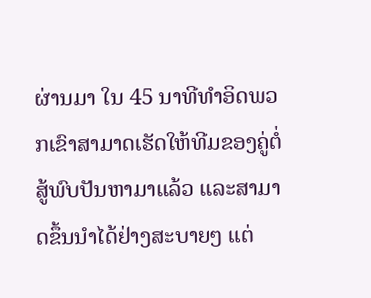ຜ່ານມາ ໃນ 45 ນາທີທຳອິດພວກເຂົາສາມາດເຮັດໃຫ້ທີມຂອງຄູ່ຕໍ່ສູ້ພົບປັນຫາມາແລ້ວ ແລະສາມາດຂຶ້ນນຳໄດ້ຢ່າງສະບາຍໆ ແຕ່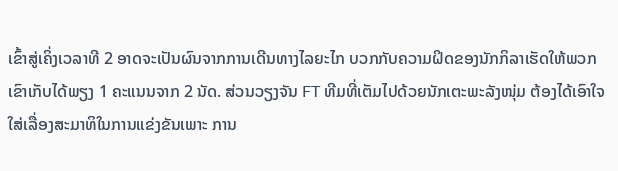ເຂົ້າສູ່ເຄິ່ງເວລາທີ 2 ອາດຈະເປັນຜົນຈາກການເດີນທາງໄລຍະໄກ ບວກກັບຄວາມຝິດຂອງນັກກິລາເຮັດໃຫ້ພວກເຂົາເກັບໄດ້ພຽງ 1 ຄະແນນຈາກ 2 ນັດ. ສ່ວນວຽງຈັນ FT ທີມທີ່ເຕັມໄປດ້ວຍນັກເຕະພະລັງໜຸ່ມ ຕ້ອງໄດ້ເອົາໃຈໃສ່ເລື່ອງສະມາທິໃນການແຂ່ງຂັນເພາະ ການ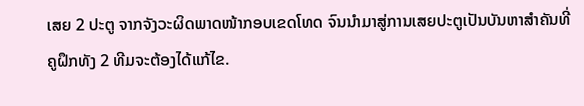ເສຍ 2 ປະຕູ ຈາກຈັງວະຜິດພາດໜ້າກອບເຂດໂທດ ຈົນນຳມາສູ່ການເສຍປະຕູເປັນບັນຫາສຳຄັນທີ່ຄູຝຶກທັງ 2 ທີມຈະຕ້ອງໄດ້ແກ້ໄຂ.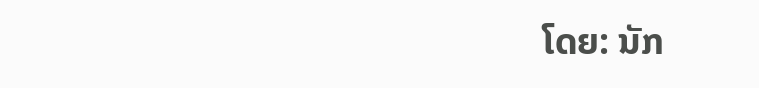ໂດຍ: ນັກ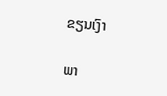ຂຽນເງົາ

ພາ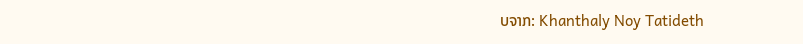ບຈາກ: Khanthaly Noy Tatideth